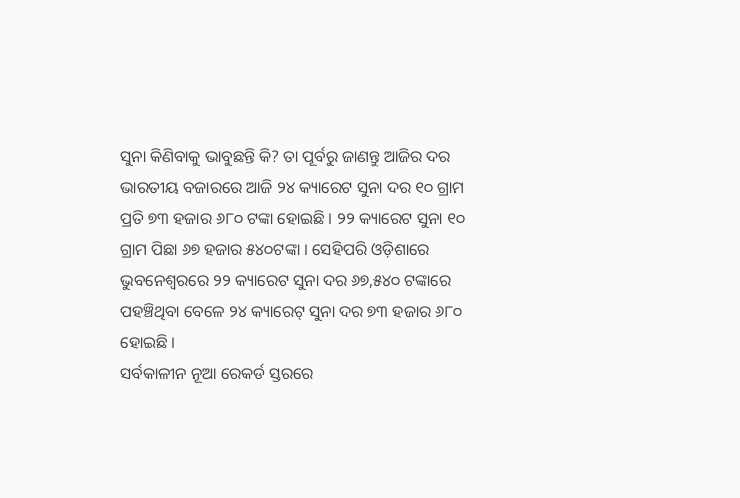ସୁନା କିଣିବାକୁ ଭାବୁଛନ୍ତି କି? ତା ପୂର୍ବରୁ ଜାଣନ୍ତୁ ଆଜିର ଦର
ଭାରତୀୟ ବଜାରରେ ଆଜି ୨୪ କ୍ୟାରେଟ ସୁନା ଦର ୧୦ ଗ୍ରାମ ପ୍ରତି ୭୩ ହଜାର ୬୮୦ ଟଙ୍କା ହୋଇଛି । ୨୨ କ୍ୟାରେଟ ସୁନା ୧୦ ଗ୍ରାମ ପିଛା ୬୭ ହଜାର ୫୪୦ଟଙ୍କା । ସେହିପରି ଓଡ଼ିଶାରେ ଭୁବନେଶ୍ୱରରେ ୨୨ କ୍ୟାରେଟ ସୁନା ଦର ୬୭,୫୪୦ ଟଙ୍କାରେ ପହଞ୍ଚିଥିବା ବେଳେ ୨୪ କ୍ୟାରେଟ୍ ସୁନା ଦର ୭୩ ହଜାର ୬୮୦ ହୋଇଛି ।
ସର୍ବକାଳୀନ ନୂଆ ରେକର୍ଡ ସ୍ତରରେ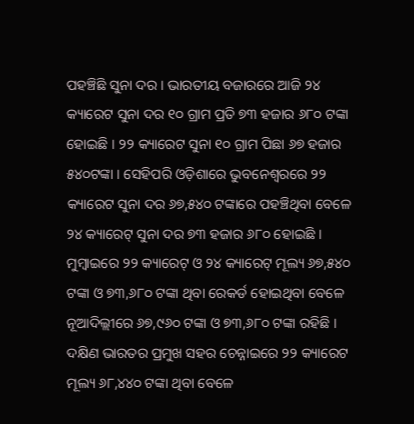ପହଞ୍ଚିଛି ସୁନା ଦର । ଭାରତୀୟ ବଜାରରେ ଆଜି ୨୪ କ୍ୟାରେଟ ସୁନା ଦର ୧୦ ଗ୍ରାମ ପ୍ରତି ୭୩ ହଜାର ୬୮୦ ଟଙ୍କା ହୋଇଛି । ୨୨ କ୍ୟାରେଟ ସୁନା ୧୦ ଗ୍ରାମ ପିଛା ୬୭ ହଜାର ୫୪୦ଟଙ୍କା । ସେହିପରି ଓଡ଼ିଶାରେ ଭୁବନେଶ୍ୱରରେ ୨୨ କ୍ୟାରେଟ ସୁନା ଦର ୬୭,୫୪୦ ଟଙ୍କାରେ ପହଞ୍ଚିଥିବା ବେଳେ ୨୪ କ୍ୟାରେଟ୍ ସୁନା ଦର ୭୩ ହଜାର ୬୮୦ ହୋଇଛି ।
ମୁମ୍ବାଇରେ ୨୨ କ୍ୟାରେଟ୍ ଓ ୨୪ କ୍ୟାରେଟ୍ ମୂଲ୍ୟ ୬୭,୫୪୦ ଟଙ୍କା ଓ ୭୩,୬୮୦ ଟଙ୍କା ଥିବା ରେକର୍ଡ ହୋଇଥିବା ବେଳେ ନୂଆଦିଲ୍ଲୀରେ ୬୭,୯୬୦ ଟଙ୍କା ଓ ୭୩,୬୮୦ ଟଙ୍କା ରହିଛି । ଦକ୍ଷିଣ ଭାରତର ପ୍ରମୁଖ ସହର ଚେନ୍ନାଇରେ ୨୨ କ୍ୟାରେଟ ମୂଲ୍ୟ ୬୮,୪୪୦ ଟଙ୍କା ଥିବା ବେଳେ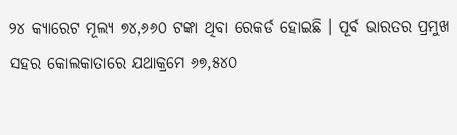୨୪ କ୍ୟାରେଟ ମୂଲ୍ୟ ୭୪,୬୬୦ ଟଙ୍କା ଥିବା ରେକର୍ଡ ହୋଇଛି । ପୂର୍ବ ଭାରତର ପ୍ରମୁଖ ସହର କୋଲକାତାରେ ଯଥାକ୍ରମେ ୬୭,୫୪୦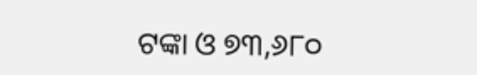ଟଙ୍କା ଓ ୭୩,୬୮୦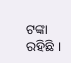ଟଙ୍କା ରହିଛି ।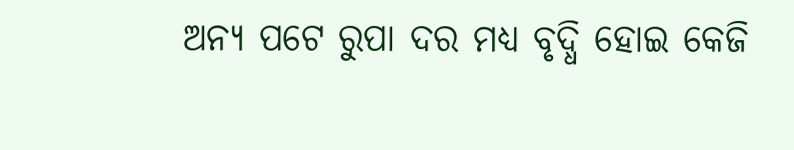ଅନ୍ୟ ପଟେ ରୁପା ଦର ମଧ୍ୟ ବୃଦ୍ଧି ହୋଇ କେଜି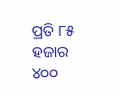ପ୍ରତି ୮୫ ହଜାର ୪୦୦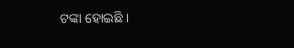ଟଙ୍କା ହୋଇଛି ।